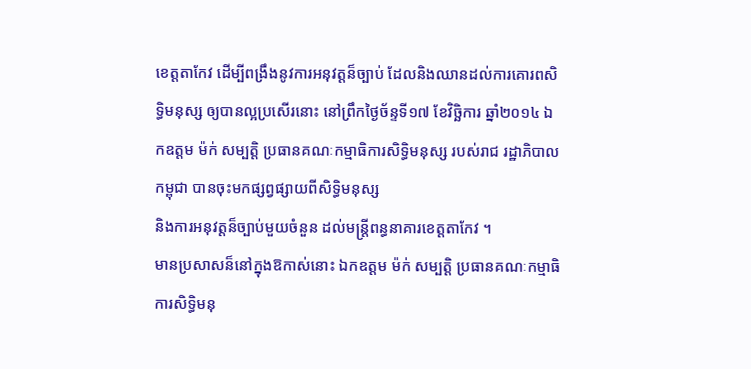ខេត្តតាកែវ ដើម្បីពង្រឹងនូវការអនុវត្តន៏ច្បាប់ ដែលនិងឈានដល់ការគោរពសិទ្ធិមនុស្ស ឲ្យបានល្អប្រសើរនោះ នៅព្រឹកថ្ងៃច័ន្ទទី១៧ ខែវិច្ឆិការ ឆ្នាំ២០១៤ ឯកឧត្តម ម៉ក់ សម្បត្តិ ប្រធានគណៈកម្មាធិការសិទ្ធិមនុស្ស របស់រាជ រដ្ឋាភិបាលកម្ពុជា បានចុះមកផ្សព្វផ្សាយពីសិទ្ធិមនុស្ស
និងការអនុវត្តន៏ច្បាប់មួយចំនួន ដល់មន្ត្រីពន្ធនាគារខេត្តតាកែវ ។
មានប្រសាសន៏នៅក្នុងឱកាស់នោះ ឯកឧត្តម ម៉ក់ សម្បត្តិ ប្រធានគណៈកម្មាធិការសិទ្ធិមនុ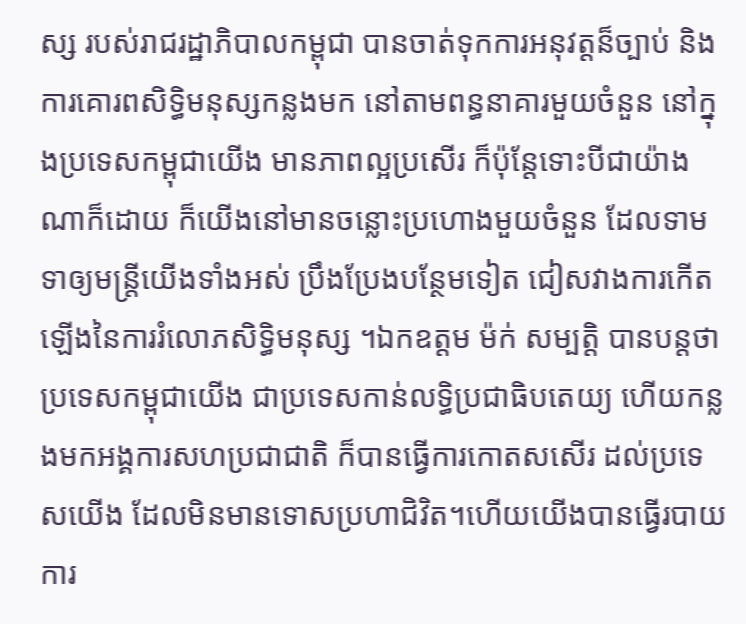ស្ស របស់រាជរដ្ឋាភិបាលកម្ពុជា បានចាត់ទុកការអនុវត្តន៏ច្បាប់ និងការគោរពសិទ្ធិមនុស្សកន្លងមក នៅតាមពន្ធនាគារមួយចំនួន នៅក្នុងប្រទេសកម្ពុជាយើង មានភាពល្អប្រសើរ ក៏ប៉ុន្តែទោះបីជាយ៉ាងណាក៏ដោយ ក៏យើងនៅមានចន្លោះប្រហោងមួយចំនួន ដែលទាមទាឲ្យមន្ត្រីយើងទាំងអស់ ប្រឹងប្រែងបន្ថែមទៀត ជៀសវាងការកើតឡើងនៃការរំលោភសិទ្ធិមនុស្ស ។ឯកឧត្តម ម៉ក់ សម្បត្តិ បានបន្តថា ប្រទេសកម្ពុជាយើង ជាប្រទេសកាន់លទ្ធិប្រជាធិបតេយ្យ ហើយកន្លងមកអង្គការសហប្រជាជាតិ ក៏បានធ្វើការកោតសសើរ ដល់ប្រទេសយើង ដែលមិនមានទោសប្រហាជិវិត។ហើយយើងបានធ្វើរបាយការ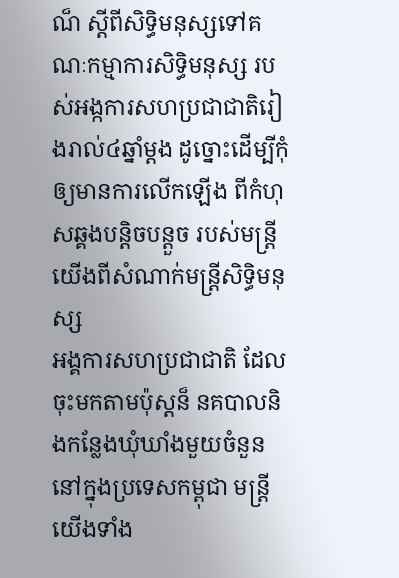ណ៏ ស្ដីពីសិទ្ធិមនុស្សទៅគណៈកម្មាការសិទ្ធិមនុស្ស របស់អង្កការសហប្រជាជាតិរៀងរាល់៤ឆ្នាំម្ដង ដូច្នោះដើម្បីកុំឲ្យមានការលើកឡើង ពីកំហុសឆ្គងបន្តិចបន្តួច របស់មន្ត្រីយើងពីសំណាក់មន្ត្រីសិទ្ធិមនុស្ស
អង្គការសហប្រជាជាតិ ដែលចុះមកតាមប៉ុស្តន៏ នគបាលនិងកន្លែងឃុំឃាំងមួយចំនួន នៅក្នុងប្រទេសកម្ពុជា មន្ត្រីយើងទាំង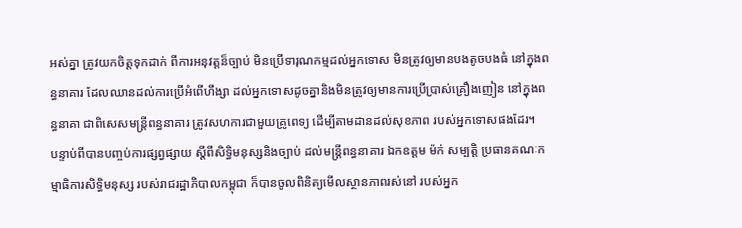អស់គ្នា ត្រូវយកចិត្តទុកដាក់ ពីការអនុវត្តន៏ច្បាប់ មិនប្រើទារុណកម្មដល់អ្នកទោស មិនត្រូវឲ្យមានបងតូចបងធំ នៅក្នុងពន្ធនាគារ ដែលឈានដល់ការប្រើអំពើហឹង្សា ដល់អ្នកទោសដូចគ្នានិងមិនត្រូវឲ្យមានការប្រើប្រាស់គ្រឿងញៀន នៅក្នុងពន្ធនាគា ជាពិសេសមន្ត្រីពន្ធនាគារ ត្រូវសហការជាមួយគ្រូពេទ្យ ដើម្បីតាមដានដល់សុខភាព របស់អ្នកទោសផងដែរ។
បន្ទាប់ពីបានបញ្ចប់ការផ្សព្វផ្សាយ ស្ដីពីសិទ្ធិមនុស្សនិងច្បាប់ ដល់មន្ត្រីពន្ធនាគារ ឯកឧត្តម ម៉ក់ សម្បត្តិ ប្រធានគណៈកម្មាធិការសិទ្ធិមនុស្ស របស់រាជរដ្ឋាភិបាលកម្ពុជា ក៏បានចូលពិនិត្យមើលស្ថានភាពរស់នៅ របស់អ្នក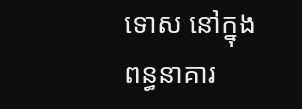ទោស នៅក្នុងពន្ធនាគារ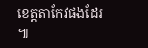ខេត្តតាកែវផងដែរ ៕